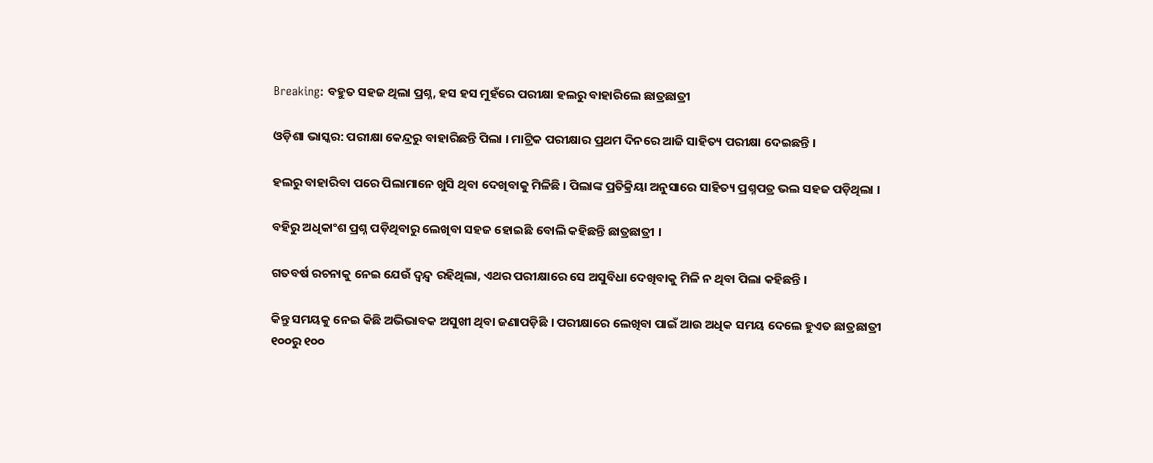Breaking: ବହୁତ ସହଜ ଥିଲା ପ୍ରଶ୍ନ, ହସ ହସ ମୁହଁରେ ପରୀକ୍ଷା ହଲରୁ ବାହାରିଲେ ଛାତ୍ରଛାତ୍ରୀ

ଓଡ଼ିଶା ଭାସ୍କର: ପରୀକ୍ଷା କେନ୍ଦ୍ରରୁ ବାହାରିଛନ୍ତି ପିଲା । ମାଟ୍ରିକ ପରୀକ୍ଷାର ପ୍ରଥମ ଦିନରେ ଆଜି ସାହିତ୍ୟ ପରୀକ୍ଷା ଦେଇଛନ୍ତି ।

ହଲରୁ ବାହାରିବା ପରେ ପିଲାମାନେ ଖୁସି ଥିବା ଦେଖିବାକୁ ମିଳିଛି । ପିଲାଙ୍କ ପ୍ରତିକ୍ରିୟା ଅନୁସାରେ ସାହିତ୍ୟ ପ୍ରଶ୍ନପତ୍ର ଭଲ ସହଜ ପଡ଼ିଥିଲା ।

ବହିରୁ ଅଧିକାଂଶ ପ୍ରଶ୍ନ ପଡ଼ିଥିବାରୁ ଲେଖିବା ସହଜ ହୋଇଛି ବୋଲି କହିଛନ୍ତି ଛାତ୍ରଛାତ୍ରୀ ।

ଗତବର୍ଷ ରଚନାକୁ ନେଇ ଯେଉଁ ଦ୍ୱନ୍ଦ୍ୱ ରହିଥିଲା, ଏଥର ପରୀକ୍ଷାରେ ସେ ଅସୁବିଧା ଦେଖିବାକୁ ମିଳି ନ ଥିବା ପିଲା କହିଛନ୍ତି ।

କିନ୍ତୁ ସମୟକୁ ନେଇ କିଛି ଅଭିଭାବକ ଅସୁଖୀ ଥିବା ଜଣାପଡ଼ିଛି । ପରୀକ୍ଷାରେ ଲେଖିବା ପାଇଁ ଆଉ ଅଧିକ ସମୟ ଦେଲେ ହୁଏତ ଛାତ୍ରଛାତ୍ରୀ ୧୦୦ରୁ ୧୦୦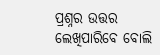ପ୍ରଶ୍ନର ଉତ୍ତର ଲେଖିପାରିବେ ବୋଲି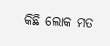କିଛି ଲୋକ ମତ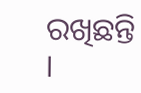ରଖିଛନ୍ତି ।